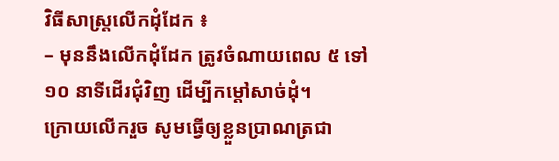វិធីសាស្ត្រលើកដុំដែក ៖
– មុននឹងលើកដុំដែក ត្រូវចំណាយពេល ៥ ទៅ ១០ នាទីដើរជុំវិញ ដើម្បីកម្តៅសាច់ដុំ។
ក្រោយលើករួច សូមធ្វើឲ្យខ្លួនប្រាណត្រជា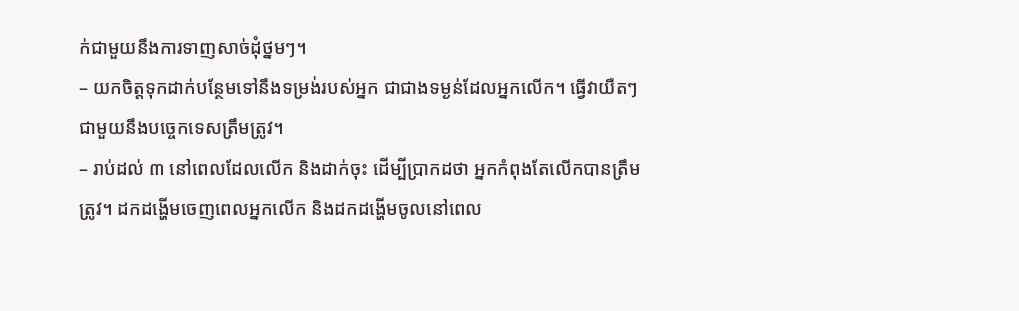ក់ជាមួយនឹងការទាញសាច់ដុំថ្នមៗ។
– យកចិត្តទុកដាក់បន្ថែមទៅនឹងទម្រង់របស់អ្នក ជាជាងទម្ងន់ដែលអ្នកលើក។ ធ្វើវាយឺតៗ
ជាមួយនឹងបច្ចេកទេសត្រឹមត្រូវ។
– រាប់ដល់ ៣ នៅពេលដែលលើក និងដាក់ចុះ ដើម្បីប្រាកដថា អ្នកកំពុងតែលើកបានត្រឹម
ត្រូវ។ ដកដង្ហើមចេញពេលអ្នកលើក និងដកដង្ហើមចូលនៅពេល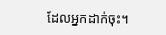ដែលអ្នកដាក់ចុះ។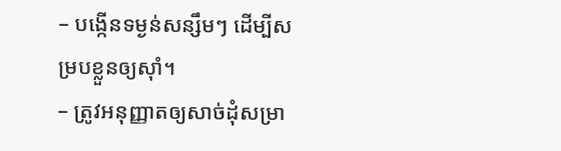– បង្កើនទម្ងន់សន្សឹមៗ ដើម្បីសម្របខ្លួនឲ្យស៊ាំ។
– ត្រូវអនុញ្ញាតឲ្យសាច់ដុំសម្រា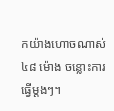កយ៉ាងហោចណាស់ ៤៨ ម៉ោង ចន្លោះការធ្វើម្តងៗ។